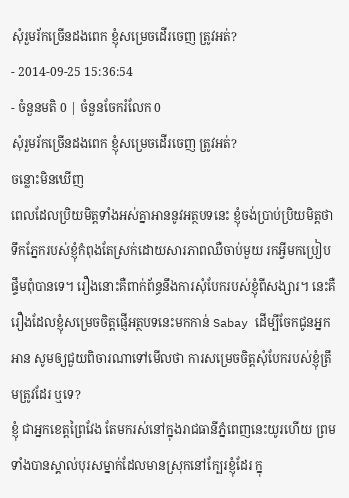សុំរួមរ័កច្រើនដងពេក ខ្ញុំសម្រេចដើរចេញ ត្រូវអត់?
- 2014-09-25 15:36:54
- ចំនួនមតិ 0 | ចំនួនចែករំលែក 0
សុំរួមរ័កច្រើនដងពេក ខ្ញុំសម្រេចដើរចេញ ត្រូវអត់?
ចន្លោះមិនឃើញ
ពេលដែលប្រិយមិត្តទាំងអស់គ្នាអាននូវអត្ថបទនេះ ខ្ញុំចង់ប្រាប់ប្រិយមិត្តថា ទឹកភ្នែករបស់ខ្ញុំកំពុងតែស្រក់ដោយសារភាពឈឺចាប់មួយ រកអ្វីមកប្រៀបផ្ទឹមពុំបានទេ។ រឿងនោះគឺពាក់ព័ន្ធនឹងការសុំបែករបស់ខ្ញុំពីសង្សារ។ នេះគឺរឿងដែលខ្ញុំសម្រេចចិត្តផ្ញើអត្ថបទនេះមកកាន់ Sabay ដើម្បីចែកជូនអ្នកអាន សូមឲ្យជួយពិចារណាទៅមើលថា ការសម្រេចចិត្តសុំបែករបស់ខ្ញុំត្រឹមត្រូវដែរ ឬទេ?
ខ្ញុំ ជាអ្នកខេត្តព្រៃវែង តែមករស់នៅក្នុងរាជធានីភ្នំពេញនេះយូរហើយ ព្រមទាំងបានស្គាល់បុរសម្នាក់ដែលមានស្រុកនៅក្បែរខ្ញុំដែរ ក្នុ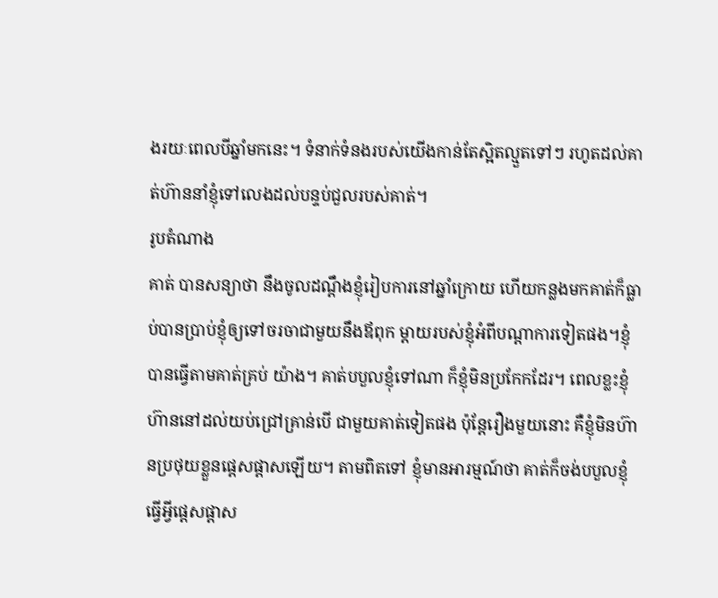ងរយៈពេលបីឆ្នាំមកនេះ។ ទំនាក់ទំនងរបស់យើងកាន់តែស្អិតល្មួតទៅៗ រហូតដល់គាត់ហ៊ាននាំខ្ញុំទៅលេងដល់បន្ទប់ជួលរបស់គាត់។
រូបតំណាង
គាត់ បានសន្យាថា នឹងចូលដណ្ដឹងខ្ញុំរៀបការនៅឆ្នាំក្រោយ ហើយកន្លងមកគាត់ក៏ធ្លាប់បានប្រាប់ខ្ញុំឲ្យទៅចរចាជាមួយនឹងឪពុក ម្ដាយរបស់ខ្ញុំអំពីបណ្ដាការទៀតផង។ខ្ញុំបានធ្វើតាមគាត់គ្រប់ យ៉ាង។ គាត់បបួលខ្ញុំទៅណា ក៏ខ្ញុំមិនប្រកែកដែរ។ ពេលខ្លះខ្ញុំហ៊ាននៅដល់យប់ជ្រៅគ្រាន់បើ ជាមួយគាត់ទៀតផង ប៉ុន្តែរឿងមួយនោះ គឺខ្ញុំមិនហ៊ានប្រថុយខ្លួនផ្ដេសផ្ដាសឡើយ។ តាមពិតទៅ ខ្ញុំមានអារម្មណ៍ថា គាត់ក៏ចង់បបួលខ្ញុំធ្វើអ្វីផ្ដេសផ្ដាស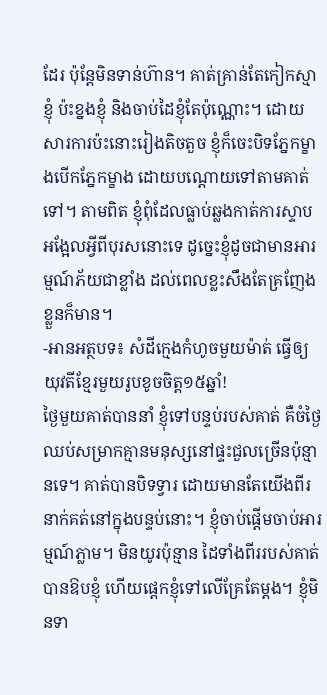ដែរ ប៉ុន្តែមិនទាន់ហ៊ាន។ គាត់គ្រាន់តែកៀកស្មាខ្ញុំ ប៉ះខ្នងខ្ញុំ និងចាប់ដៃខ្ញុំតែប៉ុណ្ណោះ។ ដោយសារការប៉ះនោះរៀងតិចតួច ខ្ញុំក៏ចេះបិទភ្នែកម្ខាងបើកភ្នែកម្ខាង ដោយបណ្ដោយទៅតាមគាត់ទៅ។ តាមពិត ខ្ញុំពុំដែលធ្លាប់ឆ្លងកាត់ការស្ទាបអង្អែលអ្វីពីបុរសនោះទេ ដូច្នេះខ្ញុំដូចជាមានអារម្មណ៍ភ័យជាខ្លាំង ដល់ពេលខ្លះសឹងតែគ្រញែងខ្លួនក៏មាន។
-អានអត្ថបទ៖ សំដីក្មេងកំហូចមួយម៉ាត់ ធ្វើឲ្យយុវតីខ្មែរមួយរូបខូចចិត្ត១៥ឆ្នាំ!
ថ្ងៃមួយគាត់បាននាំ ខ្ញុំទៅបន្ទប់របស់គាត់ គឺចំថ្ងៃឈប់សម្រាកគ្មានមនុស្សនៅផ្ទះជួលច្រើនប៉ុន្មានទេ។ គាត់បានបិទទ្វារ ដោយមានតែយើងពីរនាក់គត់នៅក្នុងបន្ទប់នោះ។ ខ្ញុំចាប់ផ្ដើមចាប់អារម្មណ៍ភ្លាម។ មិនយូរប៉ុន្មាន ដៃទាំងពីររបស់គាត់បានឱបខ្ញុំ ហើយផ្ដេកខ្ញុំទៅលើគ្រែតែម្ដង។ ខ្ញុំមិនទា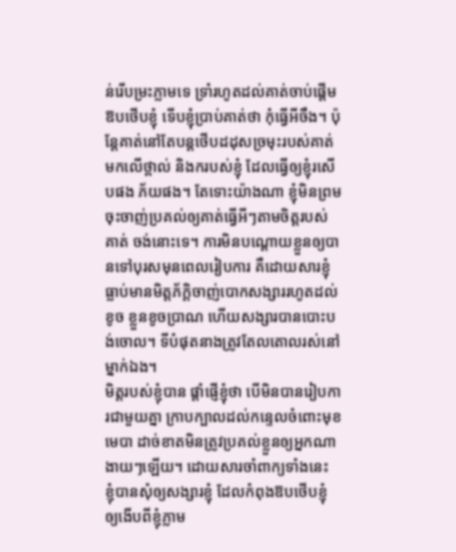ន់រើបម្រះភ្លាមទេ ទ្រាំរហូតដល់គាត់ចាប់ផ្ដើមឱបថើបខ្ញុំ ទើបខ្ញុំប្រាប់គាត់ថា កុំធ្វើអីចឹង។ ប៉ុន្តែគាត់នៅតែបន្តថើបដដុសច្រមុះរបស់គាត់មកលើថ្ពាល់ និងករបស់ខ្ញុំ ដែលធ្វើឲ្យខ្ញុំរសើបផង ភ័យផង។ តែទោះយ៉ាងណា ខ្ញុំមិនព្រមចុះចាញ់ប្រគល់ឲ្យគាត់ធ្វើអីៗតាមចិត្តរបស់គាត់ ចង់នោះទេ។ ការមិនបណ្ដោយខ្លួនឲ្យបានទៅបុរសមុនពេលរៀបការ គឺដោយសារខ្ញុំធ្លាប់មានមិត្តភ័ក្ដិចាញ់បោកសង្សាររហូតដល់ខូច ខ្លួនខូចប្រាណ ហើយសង្សារបានបោះបង់ចោល។ ទីបំផុតនាងត្រូវតែលតោលរស់នៅម្នាក់ឯង។
មិត្តរបស់ខ្ញុំបាន ផ្ដាំផ្ញើខ្ញុំថា បើមិនបានរៀបការជាមួយគ្នា ក្រាបក្បាលដល់កន្ទេលចំពោះមុខមេបា ដាច់ខាតមិនត្រូវប្រគល់ខ្លួនឲ្យអ្នកណាងាយៗឡើយ។ ដោយសារចាំពាក្យទាំងនេះ ខ្ញុំបានសុំឲ្យសង្សារខ្ញុំ ដែលកំពុងឱបថើបខ្ញុំ ឲ្យងើបពីខ្ញុំភ្លាម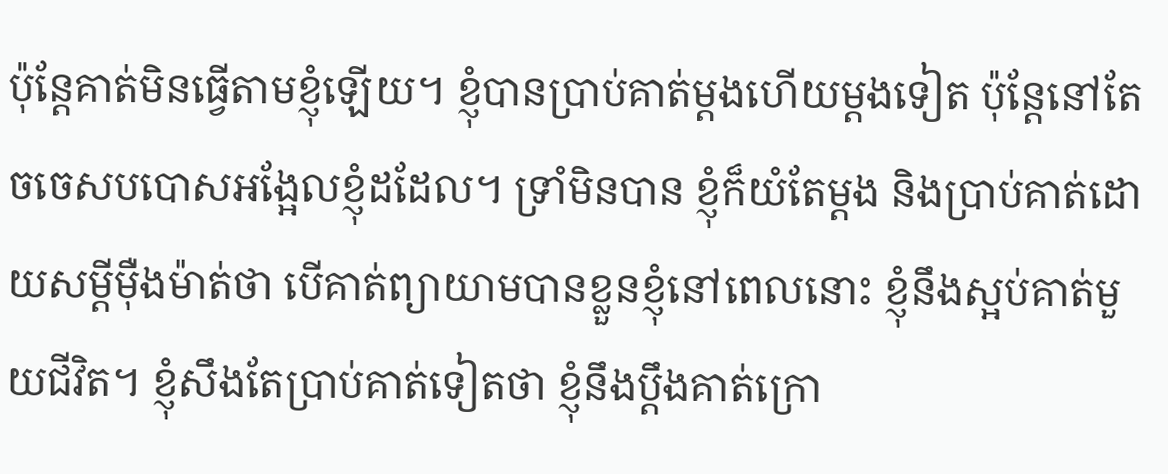ប៉ុន្តែគាត់មិនធ្វើតាមខ្ញុំឡើយ។ ខ្ញុំបានប្រាប់គាត់ម្ដងហើយម្ដងទៀត ប៉ុន្តែនៅតែចចេសបបោសអង្អែលខ្ញុំដដែល។ ទ្រាំមិនបាន ខ្ញុំក៏យំតែម្ដង និងប្រាប់គាត់ដោយសម្ដីម៉ឺងម៉ាត់ថា បើគាត់ព្យាយាមបានខ្លួនខ្ញុំនៅពេលនោះ ខ្ញុំនឹងស្អប់គាត់មួយជីវិត។ ខ្ញុំសឹងតែប្រាប់គាត់ទៀតថា ខ្ញុំនឹងប្ដឹងគាត់ក្រោ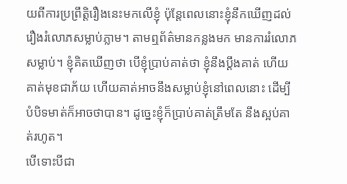យពីការប្រព្រឹត្តិរឿងនេះមកលើខ្ញុំ ប៉ុន្តែពេលនោះខ្ញុំនឹកឃើញដល់រឿងរំលោភសម្លាប់ភ្លាម។ តាមឮព័ត៌មានកន្លងមក មានការរំលោភសម្លាប់។ ខ្ញុំគិតឃើញថា បើខ្ញុំប្រាប់គាត់ថា ខ្ញុំនឹងប្ដឹងគាត់ ហើយគាត់មុខជាភ័យ ហើយគាត់អាចនឹងសម្លាប់ខ្ញុំនៅពេលនោះ ដើម្បីបំបិទមាត់ក៏អាចថាបាន។ ដូច្នេះខ្ញុំក៏ប្រាប់គាត់ត្រឹមតែ នឹងស្អប់គាត់រហូត។
បើទោះបីជា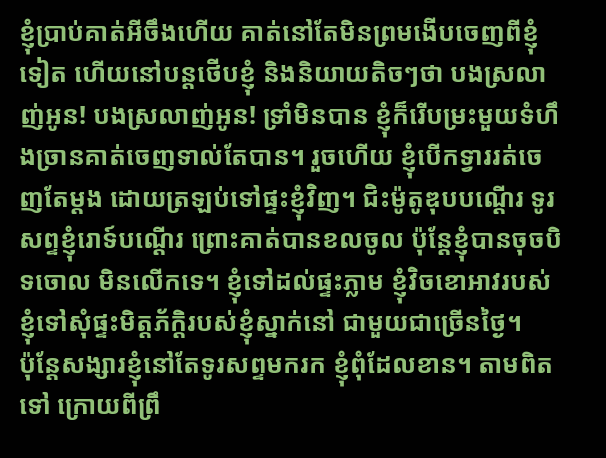ខ្ញុំប្រាប់គាត់អីចឹងហើយ គាត់នៅតែមិនព្រមងើបចេញពីខ្ញុំទៀត ហើយនៅបន្តថើបខ្ញុំ និងនិយាយតិចៗថា បងស្រលាញ់អូន! បងស្រលាញ់អូន! ទ្រាំមិនបាន ខ្ញុំក៏រើបម្រះមួយទំហឹងច្រានគាត់ចេញទាល់តែបាន។ រួចហើយ ខ្ញុំបើកទ្វាររត់ចេញតែម្ដង ដោយត្រឡប់ទៅផ្ទះខ្ញុំវិញ។ ជិះម៉ូតូឌុបបណ្ដើរ ទូរសព្ទខ្ញុំរោទ៍បណ្ដើរ ព្រោះគាត់បានខលចូល ប៉ុន្តែខ្ញុំបានចុចបិទចោល មិនលើកទេ។ ខ្ញុំទៅដល់ផ្ទះភ្លាម ខ្ញុំវិចខោអាវរបស់ខ្ញុំទៅសុំផ្ទះមិត្តភ័ក្ដិរបស់ខ្ញុំស្នាក់នៅ ជាមួយជាច្រើនថ្ងៃ។
ប៉ុន្តែសង្សារខ្ញុំនៅតែទូរសព្ទមករក ខ្ញុំពុំដែលខាន។ តាមពិតទៅ ក្រោយពីព្រឹ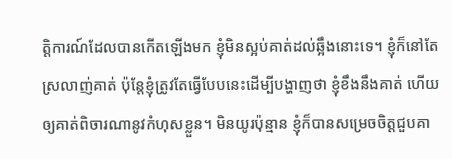ត្តិការណ៍ដែលបានកើតឡើងមក ខ្ញុំមិនស្អប់គាត់ដល់ឆ្អឹងនោះទេ។ ខ្ញុំក៏នៅតែស្រលាញ់គាត់ ប៉ុន្តែខ្ញុំត្រូវតែធ្វើបែបនេះដើម្បីបង្ហាញថា ខ្ញុំខឹងនឹងគាត់ ហើយឲ្យគាត់ពិចារណានូវកំហុសខ្លួន។ មិនយូរប៉ុន្មាន ខ្ញុំក៏បានសម្រេចចិត្តជួបគា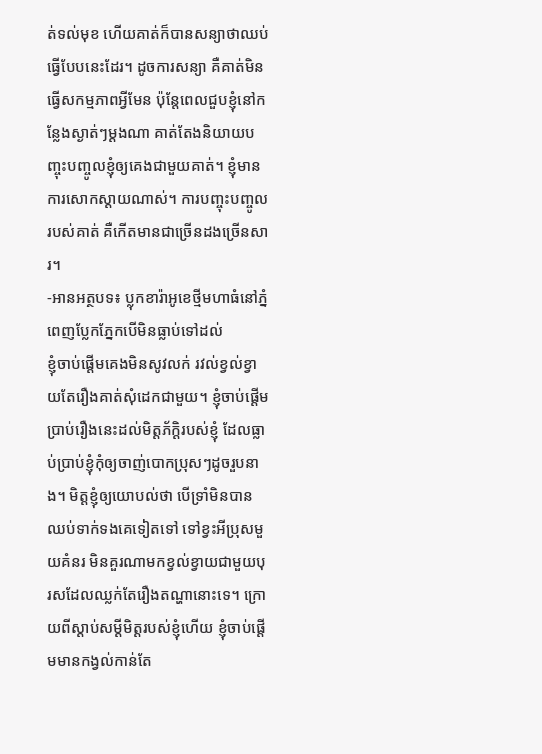ត់ទល់មុខ ហើយគាត់ក៏បានសន្យាថាឈប់ធ្វើបែបនេះដែរ។ ដូចការសន្យា គឺគាត់មិនធ្វើសកម្មភាពអ្វីមែន ប៉ុន្តែពេលជួបខ្ញុំនៅកន្លែងស្ងាត់ៗម្ដងណា គាត់តែងនិយាយបញ្ចុះបញ្ចូលខ្ញុំឲ្យគេងជាមួយគាត់។ ខ្ញុំមានការសោកស្ដាយណាស់។ ការបញ្ចុះបញ្ចូលរបស់គាត់ គឺកើតមានជាច្រើនដងច្រើនសារ។
-អានអត្ថបទ៖ ប្លុកខារ៉ាអូខេថ្មីមហាធំនៅភ្នំពេញប្លែកភ្នែកបើមិនធ្លាប់ទៅដល់
ខ្ញុំចាប់ផ្ដើមគេងមិនសូវលក់ រវល់ខ្វល់ខ្វាយតែរឿងគាត់សុំដេកជាមួយ។ ខ្ញុំចាប់ផ្ដើមប្រាប់រឿងនេះដល់មិត្តភ័ក្ដិរបស់ខ្ញុំ ដែលធ្លាប់ប្រាប់ខ្ញុំកុំឲ្យចាញ់បោកប្រុសៗដូចរួបនាង។ មិត្តខ្ញុំឲ្យយោបល់ថា បើទ្រាំមិនបានឈប់ទាក់ទងគេទៀតទៅ ទៅខ្វះអីប្រុសមួយគំនរ មិនគួរណាមកខ្វល់ខ្វាយជាមួយបុរសដែលឈ្លក់តែរឿងតណ្ហានោះទេ។ ក្រោយពីស្ដាប់សម្ដីមិត្តរបស់ខ្ញុំហើយ ខ្ញុំចាប់ផ្ដើមមានកង្វល់កាន់តែ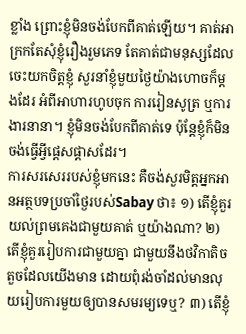ខ្លាំង ព្រោះខ្ញុំមិនចង់បែកពីគាត់ឡើយ។ គាត់អាក្រកតែសុំខ្ញុំរឿងរួមភេទ តែគាត់ជាមនុស្សដែលចេះយកចិត្តខ្ញុំ សួរនាំខ្ញុំមួយថ្ងៃយ៉ាងហោចក៏ម្ដងដែរ អំពីអាហារហូបចុក ការរៀនសូត្រ ឬការងារនានា។ ខ្ញុំមិនចង់បែកពីគាត់ទេ ប៉ុន្តែខ្ញុំក៏មិនចង់ធ្វើអ្វីផ្ដេសផ្ដាសដែរ។
ការសរសេររបស់ខ្ញុំមកនេះ គឺចង់សួរមិត្តអ្នកអានអត្ថបទប្រចាំថ្ងៃរបស់Sabay ថា៖ ១) តើខ្ញុំគួរយល់ព្រមគេងជាមួយគាត់ ឬយ៉ាងណា? ២) តើខ្ញុំគួររៀបការជាមួយគ្នា ជាមួយនឹងថវិកាតិចតួចដែលយើងមាន ដោយពុំរង់ចាំដល់មានលុយរៀបការមួយឲ្យបានសមរម្យទេឬ? ៣) តើខ្ញុំ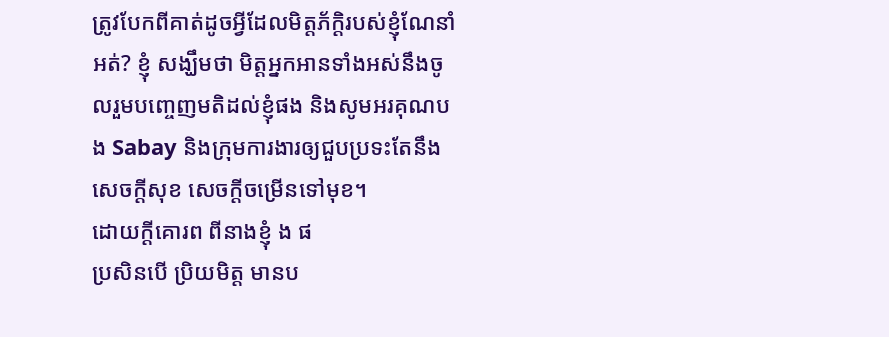ត្រូវបែកពីគាត់ដូចអ្វីដែលមិត្តភ័ក្ដិរបស់ខ្ញុំណែនាំអត់? ខ្ញុំ សង្ឃឹមថា មិត្តអ្នកអានទាំងអស់នឹងចូលរួមបញ្ចេញមតិដល់ខ្ញុំផង និងសូមអរគុណបង Sabay និងក្រុមការងារឲ្យជួបប្រទះតែនឹងសេចក្តីសុខ សេចក្តីចម្រើនទៅមុខ។
ដោយក្ដីគោរព ពីនាងខ្ញុំ ង ផ
ប្រសិនបើ ប្រិយមិត្ត មានប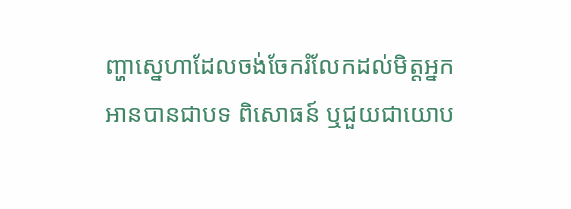ញ្ហាស្នេហាដែលចង់ចែករំលែកដល់មិត្តអ្នកអានបានជាបទ ពិសោធន៍ ឬជួយជាយោប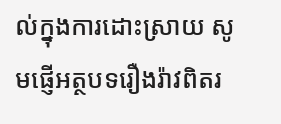ល់ក្នុងការដោះស្រាយ សូមផ្ញើអត្ថបទរឿងរ៉ាវពិតរ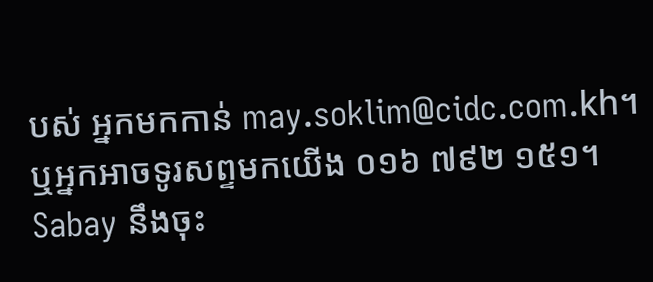បស់ អ្នកមកកាន់ may.soklim@cidc.com.kh។ ឬអ្នកអាចទូរសព្ទមកយើង ០១៦ ៧៩២ ១៥១។ Sabay នឹងចុះ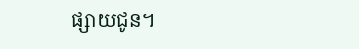ផ្សាយជូន។